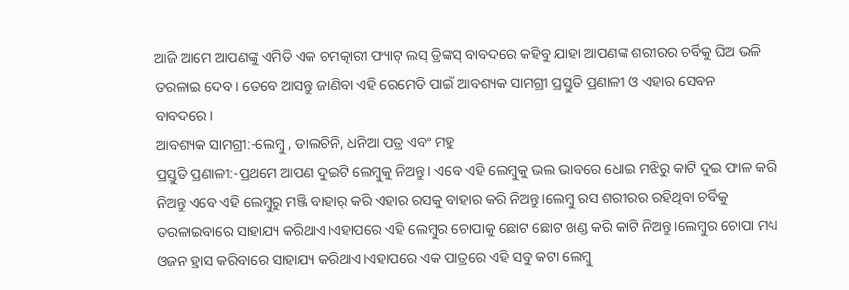ଆଜି ଆମେ ଆପଣଙ୍କୁ ଏମିତି ଏକ ଚମତ୍କାରୀ ଫ୍ୟାଟ୍ ଲସ୍ ଡ୍ରିଙ୍କସ୍ ବାବଦରେ କହିବୁ ଯାହା ଆପଣଙ୍କ ଶରୀରର ଚର୍ବିକୁ ଘିଅ ଭଳି ତରଳାଇ ଦେବ। ତେବେ ଆସନ୍ତୁ ଜାଣିବା ଏହି ରେମେଡି ପାଇଁ ଆବଶ୍ୟକ ସାମଗ୍ରୀ ପ୍ରସ୍ତୁତି ପ୍ରଣାଳୀ ଓ ଏହାର ସେବନ ବାବଦରେ।
ଆବଶ୍ୟକ ସାମଗ୍ରୀ:-ଲେମ୍ବୁ , ଡାଲଚିନି, ଧନିଆ ପତ୍ର ଏବଂ ମହୁ
ପ୍ରସ୍ତୁତି ପ୍ରଣାଳୀ:-ପ୍ରଥମେ ଆପଣ ଦୁଇଟି ଲେମ୍ବୁକୁ ନିଅନ୍ତୁ। ଏବେ ଏହି ଲେମ୍ବୁକୁ ଭଲ ଭାବରେ ଧୋଇ ମଝିରୁ କାଟି ଦୁଇ ଫାଳ କରି ନିଅନ୍ତୁ ଏବେ ଏହି ଲେମ୍ବୁରୁ ମଞ୍ଜି ବାହାର୍ କରି ଏହାର ରସକୁ ବାହାର କରି ନିଅନ୍ତୁ।ଲେମ୍ବୁ ରସ ଶରୀରର ରହିଥିବା ଚର୍ବିକୁ ତରଳାଇବାରେ ସାହାଯ୍ୟ କରିଥାଏ।ଏହାପରେ ଏହି ଲେମ୍ବୁର ଚୋପାକୁ ଛୋଟ ଛୋଟ ଖଣ୍ଡ କରି କାଟି ନିଅନ୍ତୁ।ଲେମ୍ବୁର ଚୋପା ମଧ୍ୟ ଓଜନ ହ୍ରାସ କରିବାରେ ସାହାଯ୍ୟ କରିଥାଏ।ଏହାପରେ ଏକ ପାତ୍ରରେ ଏହି ସବୁ କଟା ଲେମ୍ବୁ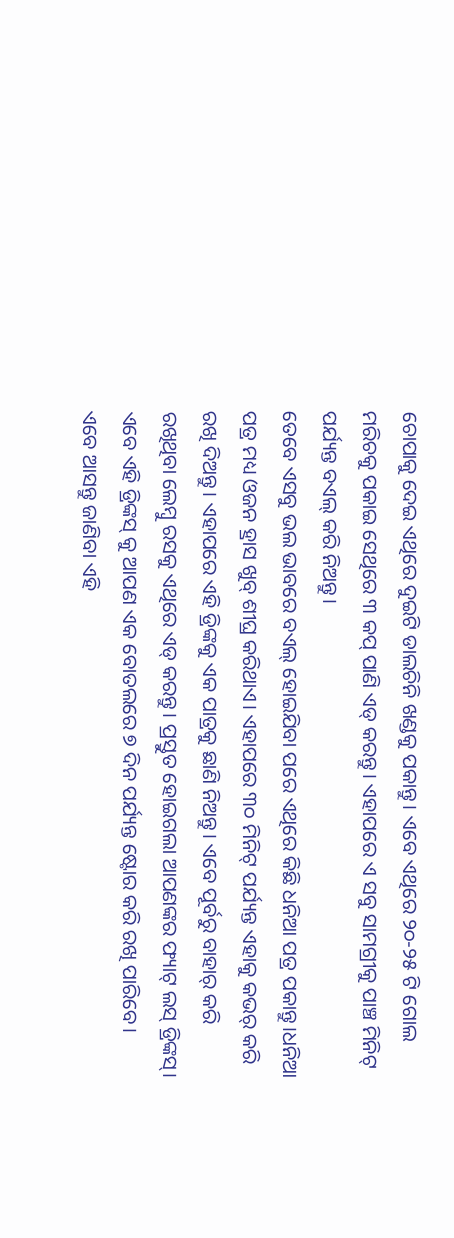ଚୋପାକୁ ଦେଇ ଏଥିରେ ଦୁଇଟି ଡାଲଚିନି ଖଣ୍ଡକୁ ପକାନ୍ତୁ। ଏବେ ଏଥିରେ ୨୦-୨୫ ଟି ଗୋଲ ମରିଚକୁ ପକାଇ ସେଥିରେ ୩ କପ୍ ପାଣି ଏଡ୍ କରନ୍ତୁ। ଏହାପରେ ଏ ସବୁ ସାମଗ୍ରୀକୁ ପାଞ୍ଚ ମିନିଟ୍ ପର୍ଯ୍ୟନ୍ତ ବଏଲ୍ କରି ନିଅନ୍ତୁ।
ତେବେ ଏସବୁ ଭଲ ଭାବରେ ବଏଲ୍ ହୋଇଯିବା ପରେ ଏଥିରେ କିଛି ଧନିଆ ପତ୍ର ପକାନ୍ତୁ।ଧନିଆ ପତ୍ର ମଧ୍ୟ ଓଜନ ହ୍ରାସ ଖୁବ୍ ଶୀଘ୍ର କରିଥାଏ। ଏହାପରେ ୩୦ ମିନିଟ୍ ପର୍ଯ୍ୟନ୍ତ ଏହାକୁ କଭର୍ କରି ରଖି ଦିଅନ୍ତୁ। ଏହାପରେ ଏହି ଡ୍ରିଙ୍କକୁ ଏକ ପାତ୍ରକୁ ଛାଣି ନିଅନ୍ତୁ। ଏବେ ପୂର୍ବରୁ ବାହାର୍ କରି ରଖିଥିବା ଲେମ୍ବୁ ରସକୁ ଏଥିରେ ଏଡ୍ କରନ୍ତୁ। ପ୍ରସ୍ତୁତ ହୋଇଗଲା ଆପଣଙ୍କର ଫ୍ୟାଟ୍ ଲସ୍ ଡ୍ରିଙ୍କସ୍। ଏବେ ଏହି ଡ୍ରିଙ୍କସ୍ କୁ ଆପଣ ଏକ ବୋତଲରେ ୭ ଦିନ ପର୍ଯ୍ୟନ୍ତ ଷ୍ଟୋର କରି ରଖି ପାରିବେ।
ଏବେ ଆସନ୍ତୁ ଜାଣିବା ଏହି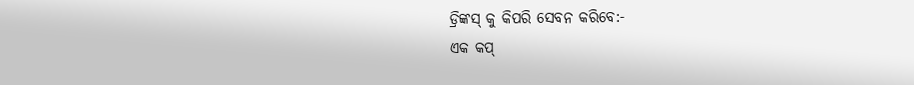ଡ୍ରିଙ୍କସ୍ କୁ କିପରି ସେବନ କରିବେ:-
ଏକ କପ୍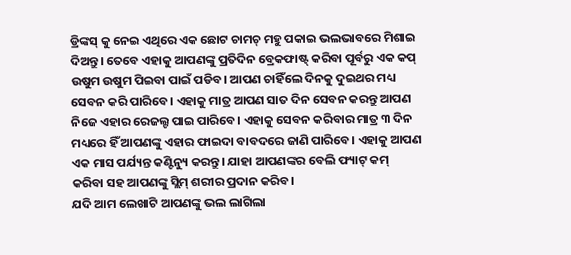ଡ୍ରିଙ୍କସ୍ କୁ ନେଇ ଏଥିରେ ଏକ ଛୋଟ ଚାମଚ୍ ମହୁ ପକାଇ ଭଲଭାବରେ ମିଶାଇ ଦିଅନ୍ତୁ। ତେବେ ଏହାକୁ ଆପଣଙ୍କୁ ପ୍ରତିଦିନ ବ୍ରେକଫାଷ୍ଟ୍ କରିବା ପୂର୍ବରୁ ଏକ କପ୍ ଉଷୁମ ଉଷୁମ ପିଇବା ପାଇଁ ପଡିବ। ଆପଣ ଚାହିଁଲେ ଦିନକୁ ଦୁଇଥର ମଧ୍ୟ ସେବନ କରି ପାରିବେ। ଏହାକୁ ମାତ୍ର ଆପଣ ସାତ ଦିନ ସେବନ କରନ୍ତୁ ଆପଣ ନିଜେ ଏହାର ରେଜଲ୍ଟ ପାଇ ପାରିବେ। ଏହାକୁ ସେବନ କରିବାର ମାତ୍ର ୩ ଦିନ ମଧ୍ୟରେ ହିଁ ଆପଣଙ୍କୁ ଏହାର ଫାଇଦା ବାବଦରେ ଜାଣି ପାରିବେ। ଏହାକୁ ଆପଣ ଏକ ମାସ ପର୍ଯ୍ୟନ୍ତ କଣ୍ଟିନ୍ୟୁ କରନ୍ତୁ। ଯାହା ଆପଣଙ୍କର ବେଲି ଫ୍ୟାଟ୍ କମ୍ କରିବା ସହ ଆପଣଙ୍କୁ ସ୍ଲିମ୍ ଶରୀର ପ୍ରଦାନ କରିବ।
ଯଦି ଆମ ଲେଖାଟି ଆପଣଙ୍କୁ ଭଲ ଲାଗିଲା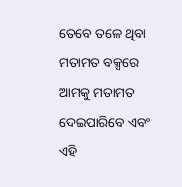ତେବେ ତଳେ ଥିବା ମତାମତ ବକ୍ସରେ ଆମକୁ ମତାମତ ଦେଇପାରିବେ ଏବଂ ଏହି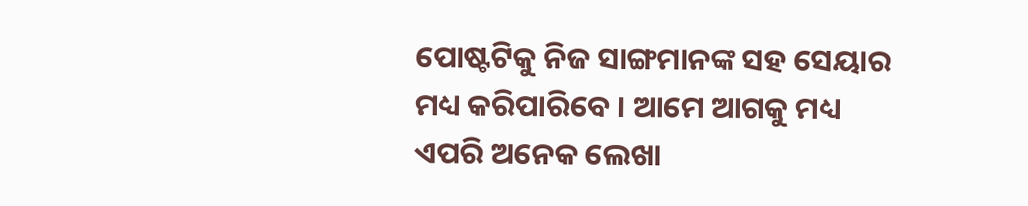ପୋଷ୍ଟଟିକୁ ନିଜ ସାଙ୍ଗମାନଙ୍କ ସହ ସେୟାର ମଧ୍ୟ କରିପାରିବେ । ଆମେ ଆଗକୁ ମଧ୍ୟ ଏପରି ଅନେକ ଲେଖା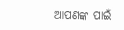ଆପଣଙ୍କ ପାଇଁ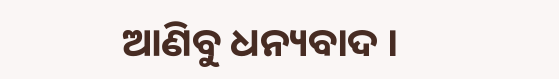ଆଣିବୁ ଧନ୍ୟବାଦ ।